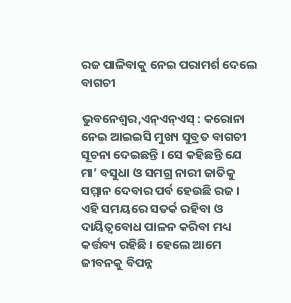ରଜ ପାଳିବାକୁ ନେଇ ପରାମର୍ଶ ଦେଲେ ବାଗଚୀ

ଭୁବନେଶ୍ୱର,ଏନ୍ଏନ୍ଏସ୍ : କରୋନା ନେଇ ଆଇଇସି ମୁଖ୍ୟ ସୁବ୍ରତ ବାଗଚୀ ସୂଚନା ଦେଇଛନ୍ତି । ସେ କହିଛନ୍ତି ଯେ ମା’ ବସୁଧା ଓ ସମଗ୍ର ନାରୀ ଜାତିକୁ ସମ୍ମାନ ଦେବାର ପର୍ବ ହେଉଛି ରଜ । ଏହି ସମୟରେ ସତର୍କ ରହିବା ଓ ଦାୟିତ୍ୱବୋଧ ପାଳନ କରିବା ମଧ୍ୟ କର୍ତ୍ତବ୍ୟ ରହିଛି । ହେଲେ ଆମେ ଜୀବନକୁ ବିପନ୍ନ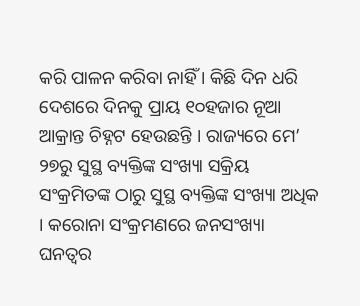କରି ପାଳନ କରିବା ନାହିଁ । କିଛି ଦିନ ଧରି ଦେଶରେ ଦିନକୁ ପ୍ରାୟ ୧୦ହଜାର ନୂଆ ଆକ୍ରାନ୍ତ ଚିହ୍ନଟ ହେଉଛନ୍ତି । ରାଜ୍ୟରେ ମେ’ ୨୭ରୁ ସୁସ୍ଥ ବ୍ୟକ୍ତିଙ୍କ ସଂଖ୍ୟା ସକ୍ରିୟ ସଂକ୍ରମିତଙ୍କ ଠାରୁ ସୁସ୍ଥ ବ୍ୟକ୍ତିଙ୍କ ସଂଖ୍ୟା ଅଧିକ । କରୋନା ସଂକ୍ରମଣରେ ଜନସଂଖ୍ୟା ଘନତ୍ୱର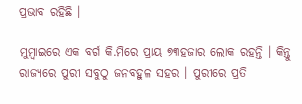ପ୍ରଭାବ ରହିଛି ।

ମୁମ୍ବାଇରେ ଏକ ବର୍ଗ କି.ମିରେ ପ୍ରାୟ ୭୩ହଜାର ଲୋକ ରହନ୍ତି । କିନ୍ତୁ ରାଜ୍ୟରେ ପୁରୀ ସବୁଠୁ ଜନବହୁଳ ସହର । ପୁରୀରେ ପ୍ରତି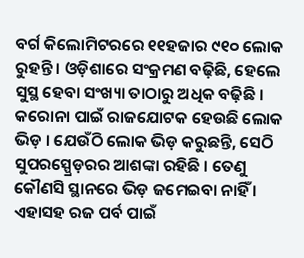ବର୍ଗ କିଲୋମିଟରରେ ୧୧ହଜାର ୯୧୦ ଲୋକ ରୁହନ୍ତି । ଓଡ଼ିଶାରେ ସଂକ୍ରମଣ ବଢ଼ିଛି, ହେଲେ ସୁସ୍ଥ ହେବା ସଂଖ୍ୟା ତାଠାରୁ ଅଧିକ ବଢ଼ିଛି । କରୋନା ପାଇଁ ରାଜଯୋଟକ ହେଉଛି ଲୋକ ଭିଡ଼ । ଯେଉଁଠି ଲୋକ ଭିଡ଼ କରୁଛନ୍ତି, ସେଠି ସୁପରସ୍ପ୍ରେଡ଼ରର ଆଶଙ୍କା ରହିଛି । ତେଣୁ କୌଣସି ସ୍ଥାନରେ ଭିଡ଼ ଜମେଇବା ନାହିଁ । ଏହାସହ ରଜ ପର୍ବ ପାଇଁ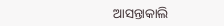ଆସନ୍ତାକାଲି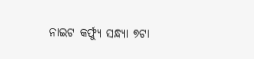ନାଇଟ କର୍ଫ୍ୟୁ ସନ୍ଧ୍ୟା ୭ଟା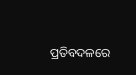ପ୍ରତିବଦଳରେ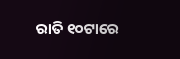ରାତି ୧୦ଟାରେ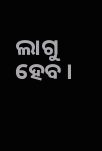ଲାଗୁ ହେବ ।